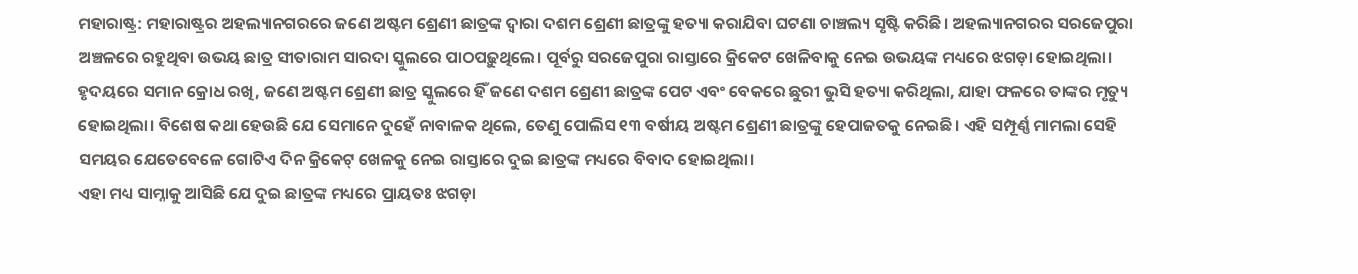ମହାରାଷ୍ଟ୍ର: ମହାରାଷ୍ଟ୍ରର ଅହଲ୍ୟାନଗରରେ ଜଣେ ଅଷ୍ଟମ ଶ୍ରେଣୀ ଛାତ୍ରଙ୍କ ଦ୍ୱାରା ଦଶମ ଶ୍ରେଣୀ ଛାତ୍ରଙ୍କୁ ହତ୍ୟା କରାଯିବା ଘଟଣା ଚାଞ୍ଚଲ୍ୟ ସୃଷ୍ଟି କରିଛି। ଅହଲ୍ୟାନଗରର ସରଜେପୁରା ଅଞ୍ଚଳରେ ରହୁଥିବା ଉଭୟ ଛାତ୍ର ସୀତାରାମ ସାରଦା ସ୍କୁଲରେ ପାଠପଢ଼ୁଥିଲେ। ପୂର୍ବରୁ ସରଜେପୁରା ରାସ୍ତାରେ କ୍ରିକେଟ ଖେଳିବାକୁ ନେଇ ଉଭୟଙ୍କ ମଧ୍ୟରେ ଝଗଡ଼ା ହୋଇଥିଲା। ହୃଦୟରେ ସମାନ କ୍ରୋଧ ରଖି, ଜଣେ ଅଷ୍ଟମ ଶ୍ରେଣୀ ଛାତ୍ର ସ୍କୁଲରେ ହିଁ ଜଣେ ଦଶମ ଶ୍ରେଣୀ ଛାତ୍ରଙ୍କ ପେଟ ଏବଂ ବେକରେ ଛୁରୀ ଭୁସି ହତ୍ୟା କରିଥିଲା, ଯାହା ଫଳରେ ତାଙ୍କର ମୃତ୍ୟୁ ହୋଇଥିଲା। ବିଶେଷ କଥା ହେଉଛି ଯେ ସେମାନେ ଦୁହେଁ ନାବାଳକ ଥିଲେ, ତେଣୁ ପୋଲିସ ୧୩ ବର୍ଷୀୟ ଅଷ୍ଟମ ଶ୍ରେଣୀ ଛାତ୍ରଙ୍କୁ ହେପାଜତକୁ ନେଇଛି। ଏହି ସମ୍ପୂର୍ଣ୍ଣ ମାମଲା ସେହି ସମୟର ଯେତେବେଳେ ଗୋଟିଏ ଦିନ କ୍ରିକେଟ୍ ଖେଳକୁ ନେଇ ରାସ୍ତାରେ ଦୁଇ ଛାତ୍ରଙ୍କ ମଧ୍ୟରେ ବିବାଦ ହୋଇଥିଲା।
ଏହା ମଧ୍ୟ ସାମ୍ନାକୁ ଆସିଛି ଯେ ଦୁଇ ଛାତ୍ରଙ୍କ ମଧ୍ୟରେ ପ୍ରାୟତଃ ଝଗଡ଼ା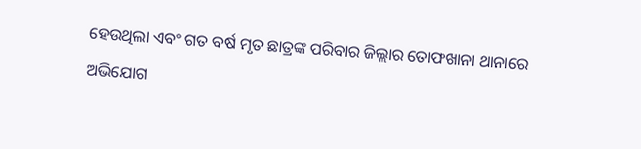ହେଉଥିଲା ଏବଂ ଗତ ବର୍ଷ ମୃତ ଛାତ୍ରଙ୍କ ପରିବାର ଜିଲ୍ଲାର ତୋଫଖାନା ଥାନାରେ ଅଭିଯୋଗ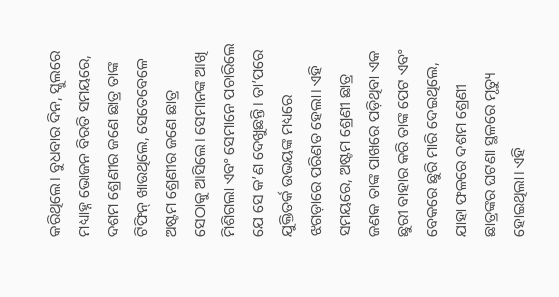କରିଥିଲେ। ବୁଧବାର ଦିନ, ସ୍କୁଲରେ ମଧ୍ୟାହ୍ନ ଭୋଜନ ବିରତି ସମୟରେ, ଦଶମ ଶ୍ରେଣୀର ଜଣେ ଛାତ୍ର ତାଙ୍କ ଟିଫିନ୍ ଖାଉଥିଲେ, ସେତେବେଳେ ଅଷ୍ଟମ ଶ୍ରେଣୀର ଜଣେ ଛାତ୍ର ସେଠାକୁ ଆସିଲେ। ସେମାନଙ୍କ ଆଖି ମିଶିଗଲା ଏବଂ ସେମାନେ ପଚାରିଲେ ଯେ ସେ କ’ଣ ଦେଖୁଛନ୍ତି। ତା’ପରେ ଯୁକ୍ତିତର୍କ ଉଭୟଙ୍କ ମଧ୍ୟରେ ଝଗଡ଼ାରେ ପରିଣତ ହେଲା। ଏହି ସମୟରେ, ଅଷ୍ଟମ ଶ୍ରେଣୀ ଛାତ୍ର ଜଣକ ତାଙ୍କ ପାଖରେ ପଡ଼ିଥିବା ଏକ ଛୁରୀ ବାହାର କରି ତାଙ୍କ ପେଟ ଏବଂ ବେକରେ ଛୁରି ମାରି ଦେଇଥିଲେ, ଯାହା ଫଳରେ ଦଶମ ଶ୍ରେଣୀ ଛାତ୍ରଙ୍କର ଘଟଣା ସ୍ଥଳରେ ମୃତ୍ୟୁ ହୋଇଥିଲା। ଏହି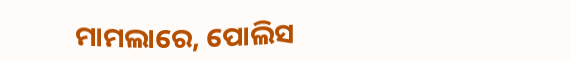ମାମଲାରେ, ପୋଲିସ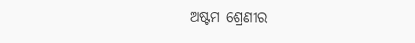ଅଷ୍ଟମ ଶ୍ରେଣୀର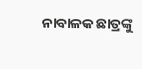ନାବାଳକ ଛାତ୍ରଙ୍କୁ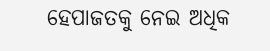ହେପାଜତକୁ ନେଇ ଅଧିକ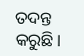ତଦନ୍ତ କରୁଛି।